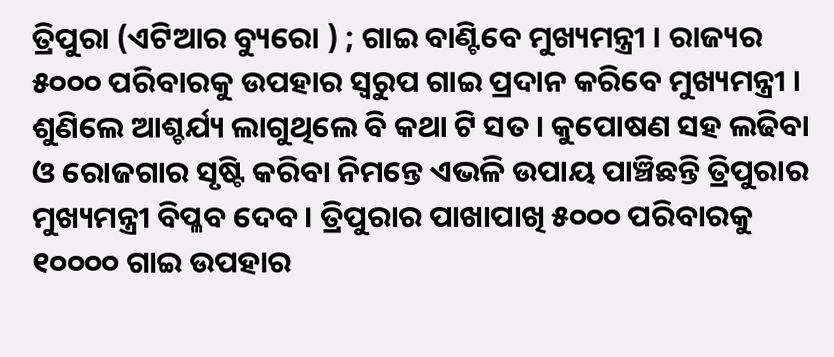ତ୍ରିପୁରା (ଏଟିଆର ବ୍ୟୁରୋ ) ; ଗାଇ ବାଣ୍ଟିବେ ମୁଖ୍ୟମନ୍ତ୍ରୀ । ରାଜ୍ୟର ୫୦୦୦ ପରିବାରକୁ ଉପହାର ସ୍ୱରୁପ ଗାଇ ପ୍ରଦାନ କରିବେ ମୁଖ୍ୟମନ୍ତ୍ରୀ । ଶୁଣିଲେ ଆଶ୍ଚର୍ଯ୍ୟ ଲାଗୁଥିଲେ ବି କଥା ଟି ସତ । କୁପୋଷଣ ସହ ଲଢିବା ଓ ରୋଜଗାର ସୃଷ୍ଟି କରିବା ନିମନ୍ତେ ଏଭଳି ଉପାୟ ପାଞ୍ଚିଛନ୍ତି ତ୍ରିପୁରାର ମୁଖ୍ୟମନ୍ତ୍ରୀ ବିପ୍ଳବ ଦେବ । ତ୍ରିପୁରାର ପାଖାପାଖି ୫୦୦୦ ପରିବାରକୁ ୧୦୦୦୦ ଗାଇ ଉପହାର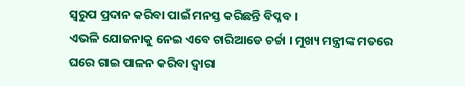ସ୍ୱରୁପ ପ୍ରଦାନ କରିବା ପାଇଁ ମନସ୍ତ କରିଛନ୍ତି ବିପ୍ଳବ ।
ଏଭଳି ଯୋଜନାକୁ ନେଇ ଏବେ ଚାରିଆଡେ ଚର୍ଚ୍ଚା । ମୁଖ୍ୟ ମନ୍ତ୍ରୀଙ୍କ ମତରେ ଘରେ ଗାଇ ପାଳନ କରିବା ଦ୍ୱାରା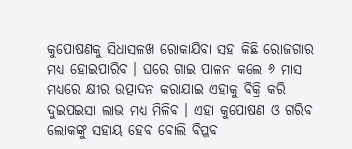କୁପୋଷଣକୁ ସିଧାସଳଖ ରୋକାଯିବା ସହ କିଛି ରୋଜଗାର ମଧ୍ୟ ହୋଇପାରିବ । ଘରେ ଗାଇ ପାଳନ କଲେ ୬ ମାସ ମଧ୍ୟରେ କ୍ଷୀର ଉତ୍ପାଦନ କରାଯାଇ ଏହାକୁ ବିକ୍ରି କରି ଦୁଇପଇସା ଲାଭ ମଧ୍ୟ ମିଳିବ । ଏହା କୁପୋଷଣ ଓ ଗରିବ ଲୋକଙ୍କୁ ସହାୟ ହେବ ବୋଲି ବିପ୍ଳବ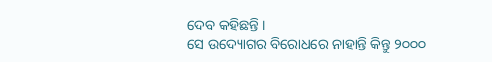ଦେବ କହିଛନ୍ତି ।
ସେ ଉଦ୍ୟୋଗର ବିରୋଧରେ ନାହାନ୍ତି କିନ୍ତୁ ୨୦୦୦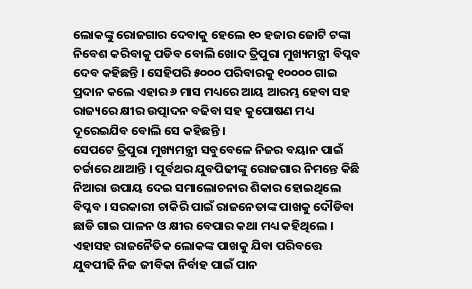ଲୋକଙ୍କୁ ରୋଜଗାର ଦେବାକୁ ହେଲେ ୧୦ ହଜାର ଜୋଟି ଟଙ୍କା ନିବେଶ କରିବାକୁ ପଡିବ ବୋଲି ଖୋଦ ତ୍ରିପୁରା ମୁଖ୍ୟମନ୍ତ୍ରୀ ବିପ୍ଳବ ଦେବ କହିଛନ୍ତି । ସେହିପରି ୫୦୦୦ ପରିବାରକୁ ୧୦୦୦୦ ଗାଇ ପ୍ରଦାନ କଲେ ଏହାର ୬ ମାସ ମଧ୍ୟରେ ଆୟ ଆରମ୍ଭ ହେବା ସହ ରାଜ୍ୟରେ କ୍ଷୀର ଉତ୍ପାଦନ ବଢିବା ସହ କୁପୋଷଣ ମଧ୍ୟ ଦୂରେଇଯିବ ବୋଲି ସେ କହିଛନ୍ତି ।
ସେପଟେ ତ୍ରିପୁରା ମୁଖ୍ୟମନ୍ତ୍ରୀ ସବୁବେଳେ ନିଜର ବୟାନ ପାଇଁ ଚର୍ଚ୍ଚାରେ ଥାଆନ୍ତି । ପୂର୍ବଥର ଯୁବପିଢୀଙ୍କୁ ରୋଜଗାର ନିମନ୍ତେ କିଛି ନିଆରା ଉପାୟ ଦେଇ ସମାଲୋଚନାର ଶିକାର ହୋଇଥିଲେ ବିପ୍ଳବ । ସରକାରୀ ଚାକିରି ପାଇଁ ରାଜନେତାଙ୍କ ପାଖକୁ ଦୌଡିବା ଛାଡି ଗାଇ ପାଳନ ଓ କ୍ଷୀର ବେପାର କଥା ମଧ୍ୟ କହିଥିଲେ । ଏହାସହ ରାଜନୈତିକ ଲୋକଙ୍କ ପାଖକୁ ଯିବା ପରିବତ୍ତେ ଯୁବପୀଢି ନିଜ ଜୀବିକା ନିର୍ବାହ ପାଇଁ ପାନ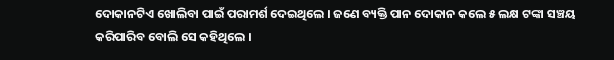ଦୋକାନଟିଏ ଖୋଲିବା ପାଇଁ ପରାମର୍ଶ ଦେଇଥିଲେ । ଜଣେ ବ୍ୟକ୍ତି ପାନ ଦୋକାନ କଲେ ୫ ଲକ୍ଷ ଟଙ୍କା ସଞ୍ଚୟ କରିପାରିବ ବୋଲି ସେ କହିଥିଲେ ।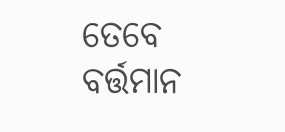ତେବେ ବର୍ତ୍ତମାନ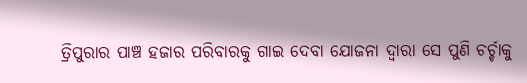ତ୍ରିପୁରାର ପାଞ୍ଚ ହଜାର ପରିବାରକୁ ଗାଇ ଦେବା ଯୋଜନା ଦ୍ୱାରା ସେ ପୁଣି ଚର୍ଚ୍ଚାକୁ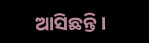ଆସିଛନ୍ତି ।